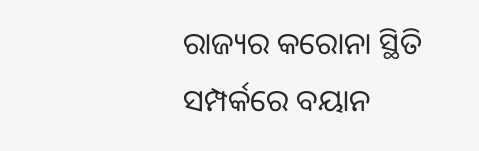ରାଜ୍ୟର କରୋନା ସ୍ଥିତି ସମ୍ପର୍କରେ ବୟାନ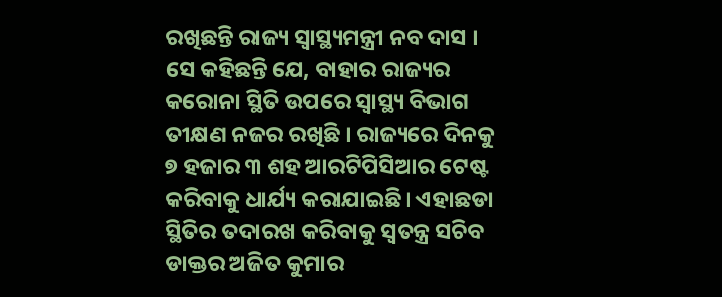ରଖିଛନ୍ତି ରାଜ୍ୟ ସ୍ବାସ୍ଥ୍ୟମନ୍ତ୍ରୀ ନବ ଦାସ । ସେ କହିଛନ୍ତି ଯେ, ବାହାର ରାଜ୍ୟର କରୋନା ସ୍ଥିତି ଉପରେ ସ୍ବାସ୍ଥ୍ୟ ବିଭାଗ ତୀକ୍ଷଣ ନଜର ରଖିଛି । ରାଜ୍ୟରେ ଦିନକୁ ୭ ହଜାର ୩ ଶହ ଆରଟିପିସିଆର ଟେଷ୍ଟ କରିବାକୁ ଧାର୍ଯ୍ୟ କରାଯାଇଛି। ଏହାଛଡା ସ୍ଥିତିର ତଦାରଖ କରିବାକୁ ସ୍ବତନ୍ତ୍ର ସଚିବ ଡାକ୍ତର ଅଜିତ କୁମାର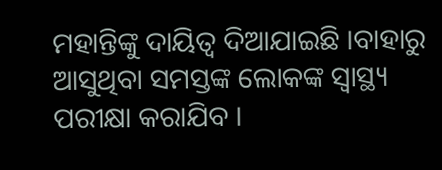ମହାନ୍ତିଙ୍କୁ ଦାୟିତ୍ୱ ଦିଆଯାଇଛି ।ବାହାରୁ ଆସୁଥିବା ସମସ୍ତଙ୍କ ଲୋକଙ୍କ ସ୍ବାସ୍ଥ୍ୟ ପରୀକ୍ଷା କରାଯିବ ।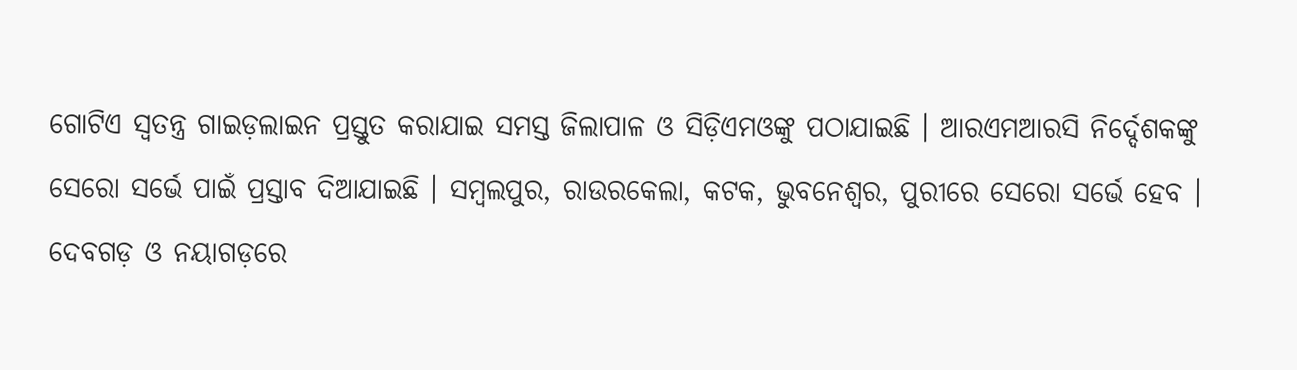ଗୋଟିଏ ସ୍ୱତନ୍ତ୍ର ଗାଇଡ଼ଲାଇନ ପ୍ରସ୍ତୁତ କରାଯାଇ ସମସ୍ତ ଜିଲାପାଳ ଓ ସିଡ଼ିଏମଓଙ୍କୁ ପଠାଯାଇଛି । ଆରଏମଆରସି ନିର୍ଦ୍ଦେଶକଙ୍କୁ ସେରୋ ସର୍ଭେ ପାଇଁ ପ୍ରସ୍ତାବ ଦିଆଯାଇଛି । ସମ୍ବଲପୁର, ରାଉରକେଲା, କଟକ, ଭୁବନେଶ୍ୱର, ପୁରୀରେ ସେରୋ ସର୍ଭେ ହେବ । ଦେବଗଡ଼ ଓ ନୟାଗଡ଼ରେ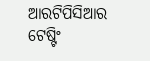ଆରଟିପିସିଆର ଟେଷ୍ଟିଂ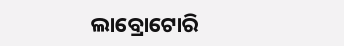ଲାବ୍ରୋଟୋରି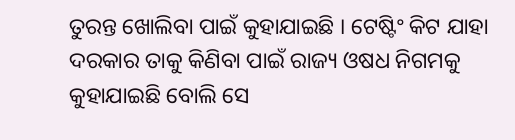ତୁରନ୍ତ ଖୋଲିବା ପାଇଁ କୁହାଯାଇଛି । ଟେଷ୍ଟିଂ କିଟ ଯାହା ଦରକାର ତାକୁ କିଣିବା ପାଇଁ ରାଜ୍ୟ ଓଷଧ ନିଗମକୁ କୁହାଯାଇଛି ବୋଲି ସେ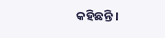କହିଛନ୍ତି ।